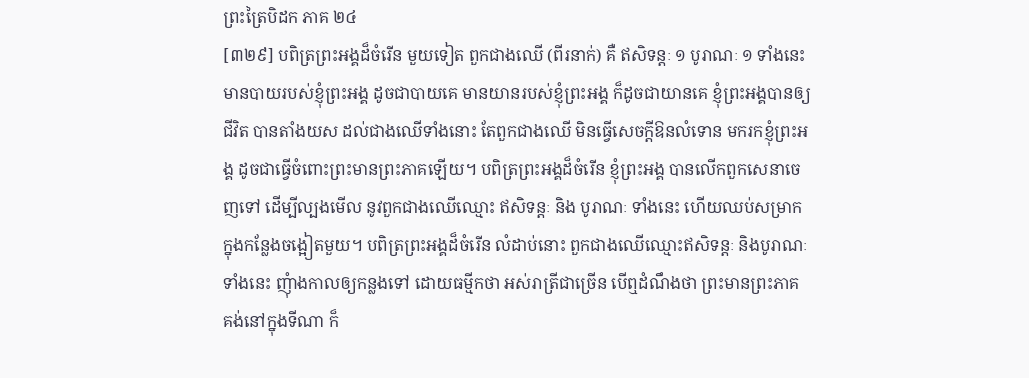ព្រះត្រៃបិដក ភាគ ២៤
[៣២៩] បពិត្រព្រះអង្គដ៏ចំរើន មួយទៀត ពួកជាងឈើ (ពីរនាក់) គឺ ឥសិទន្តៈ ១ បូរាណៈ ១ ទាំងនេះ មានបាយរបស់ខ្ញុំព្រះអង្គ ដូចជាបាយគេ មានយានរបស់ខ្ញុំព្រះអង្គ ក៏ដូចជាយានគេ ខ្ញុំព្រះអង្គបានឲ្យជីវិត បានតាំងយស ដល់ជាងឈើទាំងនោះ តែពួកជាងឈើ មិនធ្វើសេចក្តីឱនលំទោន មករកខ្ញុំព្រះអង្គ ដូចជាធ្វើចំពោះព្រះមានព្រះភាគឡើយ។ បពិត្រព្រះអង្គដ៏ចំរើន ខ្ញុំព្រះអង្គ បានលើកពួកសេនាចេញទៅ ដើម្បីល្បងមើល នូវពួកជាងឈើឈ្មោះ ឥសិទន្តៈ និង បូរាណៈ ទាំងនេះ ហើយឈប់សម្រាក ក្នុងកន្លែងចង្អៀតមួយ។ បពិត្រព្រះអង្គដ៏ចំរើន លំដាប់នោះ ពួកជាងឈើឈ្មោះឥសិទន្តៈ និងបូរាណៈទាំងនេះ ញុំាងកាលឲ្យកន្លងទៅ ដោយធម្មីកថា អស់រាត្រីជាច្រើន បើឮដំណឹងថា ព្រះមានព្រះភាគ គង់នៅក្នុងទីណា ក៏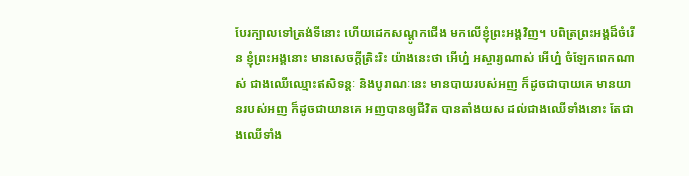បែរក្បាលទៅត្រង់ទីនោះ ហើយដេកសណ្តូកជើង មកលើខ្ញុំព្រះអង្គវិញ។ បពិត្រព្រះអង្គដ៏ចំរើន ខ្ញុំព្រះអង្គនោះ មានសេចក្តីត្រិះរិះ យ៉ាងនេះថា អើហ្ន៎ អស្ចារ្យណាស់ អើហ្ន៎ ចំឡែកពេកណាស់ ជាងឈើឈ្មោះឥសិទន្តៈ និងបូរាណៈនេះ មានបាយរបស់អញ ក៏ដូចជាបាយគេ មានយានរបស់អញ ក៏ដូចជាយានគេ អញបានឲ្យជីវិត បានតាំងយស ដល់ជាងឈើទាំងនោះ តែជាងឈើទាំង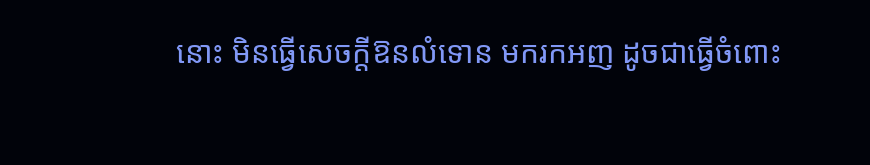នោះ មិនធ្វើសេចក្តីឱនលំទោន មករកអញ ដូចជាធ្វើចំពោះ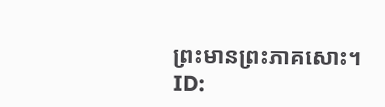ព្រះមានព្រះភាគសោះ។
ID: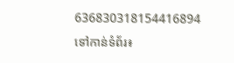636830318154416894
ទៅកាន់ទំព័រ៖